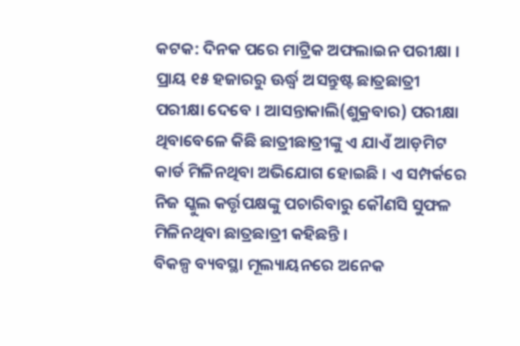କଟକ: ଦିନକ ପରେ ମାଟ୍ରିକ ଅଫଲାଇନ ପରୀକ୍ଷା । ପ୍ରାୟ ୧୫ ହଜାରରୁ ଊର୍ଦ୍ଧ୍ବ ଅସନ୍ତୁଷ୍ଟ ଛାତ୍ରଛାତ୍ରୀ ପରୀକ୍ଷା ଦେବେ । ଆସନ୍ତାକାଲି(ଶୁକ୍ରବାର) ପରୀକ୍ଷା ଥିବାବେଳେ କିଛି ଛାତ୍ରୀଛାତ୍ରୀଙ୍କୁ ଏ ଯାଏଁ ଆଡ଼ମିଟ କାର୍ଡ ମିଳିନଥିବା ଅଭିଯୋଗ ହୋଇଛି । ଏ ସମ୍ପର୍କରେ ନିଜ ସ୍କୁଲ କର୍ତ୍ତୃପକ୍ଷଙ୍କୁ ପଚାରିବାରୁ କୌଣସି ସୁଫଳ ମିଳିନଥିବା ଛାତ୍ରଛାତ୍ରୀ କହିଛନ୍ତି ।
ବିକଳ୍ପ ବ୍ୟବସ୍ଥା ମୂଲ୍ୟାୟନରେ ଅନେକ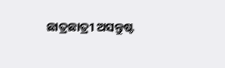ଛାତ୍ରଛାତ୍ରୀ ଅସନ୍ତୁଷ୍ଟ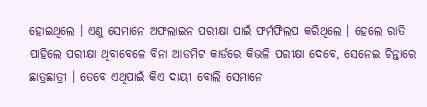ହୋଇଥିଲେ । ଏଣୁ ସେମାନେ ଅଫଲାଇନ ପରୀକ୍ଷା ପାଇଁ ଫର୍ମଫିଲପ କରିଥିଲେ । ହେଲେ ରାତି ପାହିଲେ ପରୀକ୍ଷା ଥିବାବେଳେ ବିନା ଆଡମିଟ କାର୍ଡରେ କିଭଳି ପରୀକ୍ଷା ଦେବେ, ସେନେଇ ଚିନ୍ତାରେ ଛାତ୍ରଛାତ୍ରୀ । ତେବେ ଏଥିପାଇଁ କିଏ ଦାୟୀ ବୋଲି ସେମାନେ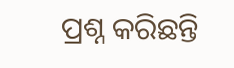ପ୍ରଶ୍ନ କରିଛନ୍ତି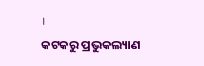।
କଟକରୁ ପ୍ରଭୁକଲ୍ୟାଣ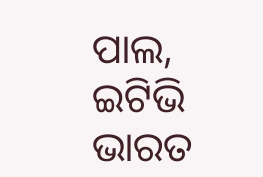ପାଲ, ଇଟିଭି ଭାରତ